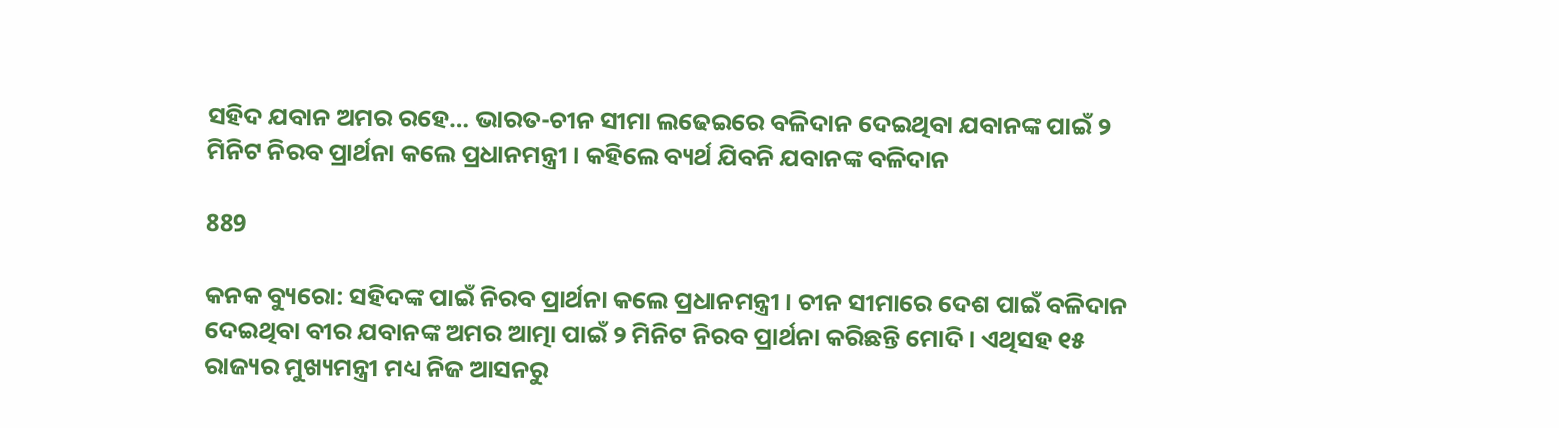ସହିଦ ଯବାନ ଅମର ରହେ… ଭାରତ-ଚୀନ ସୀମା ଲଢେଇରେ ବଳିଦାନ ଦେଇଥିବା ଯବାନଙ୍କ ପାଇଁ ୨ ମିନିଟ ନିରବ ପ୍ରାର୍ଥନା କଲେ ପ୍ରଧାନମନ୍ତ୍ରୀ । କହିଲେ ବ୍ୟର୍ଥ ଯିବନି ଯବାନଙ୍କ ବଳିଦାନ

889

କନକ ବ୍ୟୁରୋ: ସହିଦଙ୍କ ପାଇଁ ନିରବ ପ୍ରାର୍ଥନା କଲେ ପ୍ରଧାନମନ୍ତ୍ରୀ । ଚୀନ ସୀମାରେ ଦେଶ ପାଇଁ ବଳିଦାନ ଦେଇଥିବା ବୀର ଯବାନଙ୍କ ଅମର ଆତ୍ମା ପାଇଁ ୨ ମିନିଟ ନିରବ ପ୍ରାର୍ଥନା କରିଛନ୍ତି ମୋଦି । ଏଥିସହ ୧୫ ରାଜ୍ୟର ମୁଖ୍ୟମନ୍ତ୍ରୀ ମଧ୍ୟ ନିଜ ଆସନରୁ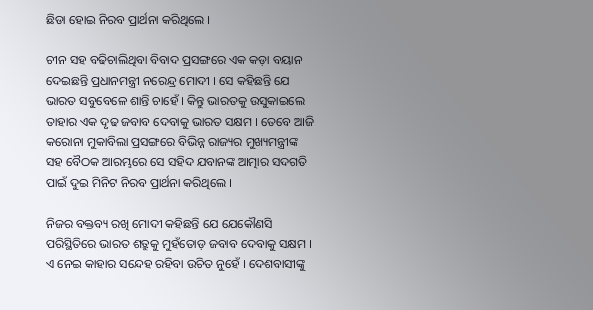ଛିଡା ହୋଇ ନିରବ ପ୍ରାର୍ଥନା କରିଥିଲେ ।

ଚୀନ ସହ ବଢିଚାଲିଥିବା ବିବାଦ ପ୍ରସଙ୍ଗରେ ଏକ କଡ଼ା ବୟାନ ଦେଇଛନ୍ତି ପ୍ରଧାନମନ୍ତ୍ରୀ ନରେନ୍ଦ୍ର ମୋଦୀ । ସେ କହିଛନ୍ତି ଯେ ଭାରତ ସବୁବେଳେ ଶାନ୍ତି ଚାହେଁ । କିନ୍ତୁ ଭାରତକୁ ଉସୁକାଇଲେ ତାହାର ଏକ ଦୃଢ ଜବାବ ଦେବାକୁ ଭାରତ ସକ୍ଷମ । ତେବେ ଆଜି କରୋନା ମୁକାବିଲା ପ୍ରସଙ୍ଗରେ ବିଭିନ୍ନ ରାଜ୍ୟର ମୁଖ୍ୟମନ୍ତ୍ରୀଙ୍କ ସହ ବୈଠକ ଆରମ୍ଭରେ ସେ ସହିଦ ଯବାନଙ୍କ ଆତ୍ମାର ସଦଗତି ପାଇଁ ଦୁଇ ମିନିଟ ନିରବ ପ୍ରାର୍ଥନା କରିଥିଲେ ।

ନିଜର ବକ୍ତବ୍ୟ ରଖି ମୋଦୀ କହିଛନ୍ତି ଯେ ଯେକୌଣସି ପରିସ୍ଥିତିରେ ଭାରତ ଶତ୍ରୁକୁ ମୁହଁତୋଡ଼ ଜବାବ ଦେବାକୁ ସକ୍ଷମ । ଏ ନେଇ କାହାର ସନ୍ଦେହ ରହିବା ଉଚିତ ନୁହେଁ । ଦେଶବାସୀଙ୍କୁ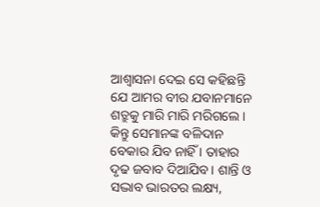ଆଶ୍ୱାସନା ଦେଇ ସେ କହିଛନ୍ତି ଯେ ଆମର ବୀର ଯବାନମାନେ ଶତ୍ରୁକୁ ମାରି ମାରି ମରିଗଲେ । କିନ୍ତୁ ସେମାନଙ୍କ ବଳିଦାନ ବେକାର ଯିବ ନାହିଁ । ତାହାର ଦୃଢ ଜବାବ ଦିଆଯିବ । ଶାନ୍ତି ଓ ସଦ୍ଭାବ ଭାରତର ଲକ୍ଷ୍ୟ,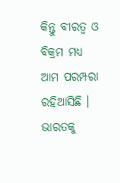କିନ୍ତୁ ବୀରତ୍ୱ ଓ ବିକ୍ରମ ମଧ୍ୟ ଆମ ପରମ୍ପରା ରହିଆସିଛି । ଭାରତକୁ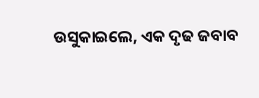ଉସୁକାଇଲେ, ଏକ ଦୃଢ ଜବାବ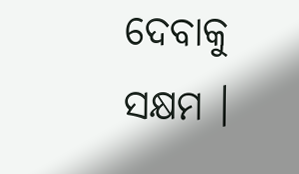ଦେବାକୁ ସକ୍ଷମ ।